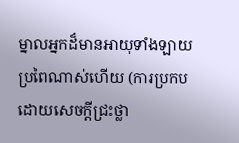ម្នាលអ្នកដ៏មានអាយុទាំងឡាយ ប្រពៃណាស់ហើយ (ការប្រកបដោយសេចក្ដីជ្រះថ្លា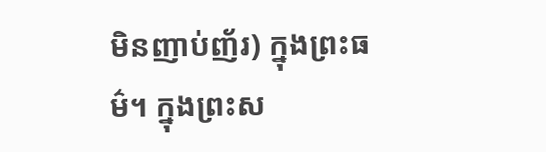មិនញាប់ញ័រ) ក្នុងព្រះធម៌។ ក្នុងព្រះស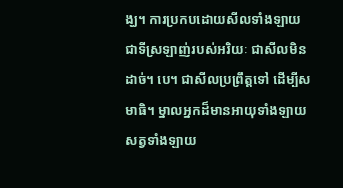ង្ឃ។ ការប្រកបដោយសីលទាំងឡាយ ជាទីស្រឡាញ់របស់អរិយៈ ជាសីលមិនដាច់។ បេ។ ជាសីលប្រព្រឹត្តទៅ ដើម្បីសមាធិ។ ម្នាលអ្នកដ៏មានអាយុទាំងឡាយ សត្វទាំងឡាយ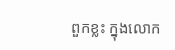ពួកខ្លះ ក្នុងលោក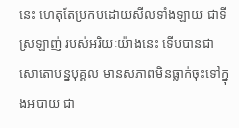នេះ ហេតុតែប្រកបដោយសីលទាំងឡាយ ជាទីស្រឡាញ់ របស់អរិយៈយ៉ាងនេះ ទើបបានជាសោតោបន្នបុគ្គល មានសភាពមិនធ្លាក់ចុះទៅក្នុងអបាយ ជា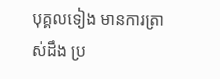បុគ្គលទៀង មានការត្រាស់ដឹង ប្រ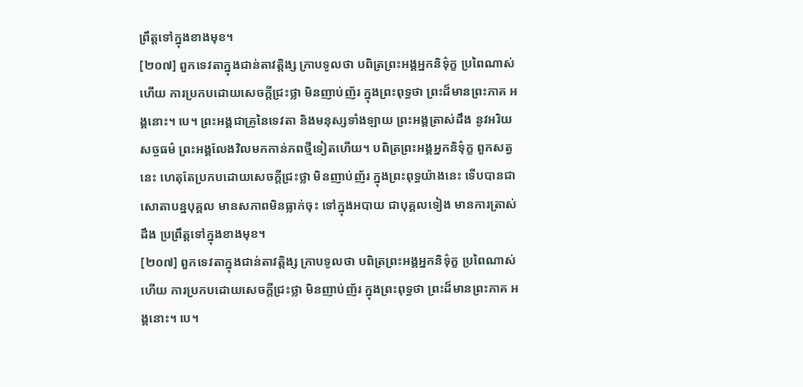ព្រឹត្តទៅក្នុងខាងមុខ។
[២០៧] ពួកទេវតាក្នុងជាន់តាវត្តិង្ស ក្រាបទូលថា បពិត្រព្រះអង្គអ្នកនិទ៌ុក្ខ ប្រពៃណាស់ហើយ ការប្រកបដោយសេចក្ដីជ្រះថ្លា មិនញាប់ញ័រ ក្នុងព្រះពុទ្ធថា ព្រះដ៏មានព្រះភាគ អង្គនោះ។ បេ។ ព្រះអង្គជាគ្រូនៃទេវតា និងមនុស្សទាំងឡាយ ព្រះអង្គត្រាស់ដឹង នូវអរិយសច្ចធម៌ ព្រះអង្គលែងវិលមកកាន់ភពថ្មីទៀតហើយ។ បពិត្រព្រះអង្គអ្នកនិទ៌ុក្ខ ពួកសត្វនេះ ហេតុតែប្រកបដោយសេចក្ដីជ្រះថ្លា មិនញាប់ញ័រ ក្នុងព្រះពុទ្ធយ៉ាងនេះ ទើបបានជាសោតាបន្នបុគ្គល មានសភាពមិនធ្លាក់ចុះ ទៅក្នុងអបាយ ជាបុគ្គលទៀង មានការត្រាស់ដឹង ប្រព្រឹត្តទៅក្នុងខាងមុខ។
[២០៧] ពួកទេវតាក្នុងជាន់តាវត្តិង្ស ក្រាបទូលថា បពិត្រព្រះអង្គអ្នកនិទ៌ុក្ខ ប្រពៃណាស់ហើយ ការប្រកបដោយសេចក្ដីជ្រះថ្លា មិនញាប់ញ័រ ក្នុងព្រះពុទ្ធថា ព្រះដ៏មានព្រះភាគ អង្គនោះ។ បេ។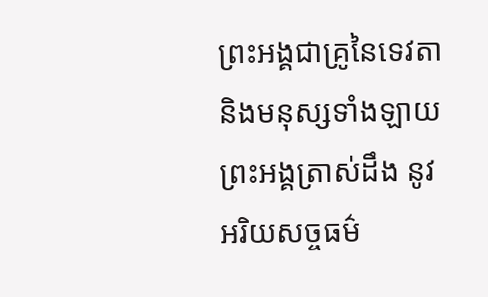ព្រះអង្គជាគ្រូនៃទេវតា និងមនុស្សទាំងឡាយ ព្រះអង្គត្រាស់ដឹង នូវអរិយសច្ចធម៌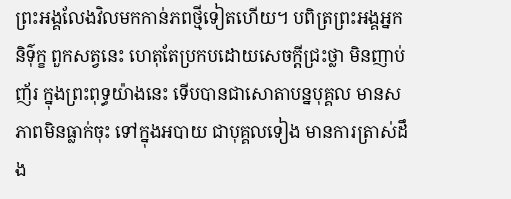ព្រះអង្គលែងវិលមកកាន់ភពថ្មីទៀតហើយ។ បពិត្រព្រះអង្គអ្នកនិទ៌ុក្ខ ពួកសត្វនេះ ហេតុតែប្រកបដោយសេចក្ដីជ្រះថ្លា មិនញាប់ញ័រ ក្នុងព្រះពុទ្ធយ៉ាងនេះ ទើបបានជាសោតាបន្នបុគ្គល មានសភាពមិនធ្លាក់ចុះ ទៅក្នុងអបាយ ជាបុគ្គលទៀង មានការត្រាស់ដឹង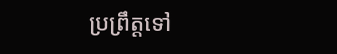ប្រព្រឹត្តទៅ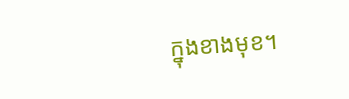ក្នុងខាងមុខ។